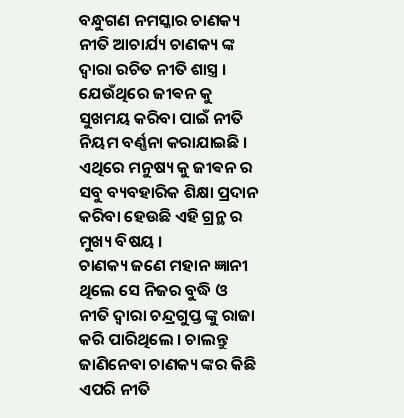ବନ୍ଧୁଗଣ ନମସ୍କାର ଚାଣକ୍ୟ ନୀତି ଆଚାର୍ଯ୍ୟ ଚାଣକ୍ୟ ଙ୍କ ଦ୍ୱାରା ରଚିତ ନୀତି ଶାସ୍ତ୍ର । ଯେଉଁଥିରେ ଜୀଵନ କୁ ସୁଖମୟ କରିବା ପାଇଁ ନୀତି ନିୟମ ବର୍ଣ୍ଣନା କରାଯାଇଛି । ଏଥିରେ ମନୁଷ୍ୟ କୁ ଜୀଵନ ର ସବୁ ବ୍ୟବହାରିକ ଶିକ୍ଷା ପ୍ରଦାନ କରିବା ହେଉଛି ଏହି ଗ୍ରନ୍ଥ ର ମୁଖ୍ୟ ବିଷୟ ।
ଚାଣକ୍ୟ ଜଣେ ମହାନ ଜ୍ଞାନୀ ଥିଲେ ସେ ନିଜର ବୁଦ୍ଧି ଓ ନୀତି ଦ୍ୱାରା ଚନ୍ଦ୍ରଗୁପ୍ତ ଙ୍କୁ ରାଜା କରି ପାରିଥିଲେ । ଚାଲନ୍ତୁ ଜାଣିନେବା ଚାଣକ୍ୟ ଙ୍କର କିଛି ଏପରି ନୀତି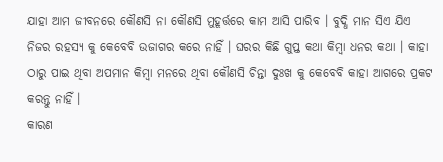ଯାହା ଆମ ଜୀବନରେ କୌଣସି ନା କୌଣସି ମୁହୂର୍ତ୍ତରେ କାମ ଆସି ପାରିବ । ବୁଦ୍ଧି ମାନ ସିଏ ଯିଏ ନିଜର ରହସ୍ୟ କୁ କେବେବି ଉଜାଗର କରେ ନାହିଁ । ଘରର କିଛି ଗୁପ୍ତ କଥା କିମ୍ବା ଧନର କଥା । କାହା ଠାରୁ ପାଇ ଥିବା ଅପମାନ କିମ୍ବା ମନରେ ଥିବା କୌଣସି ଚିନ୍ତା ଦୁଃଖ କୁ କେବେବି କାହା ଆଗରେ ପ୍ରକଟ କରନ୍ତୁ ନାହିଁ ।
କାରଣ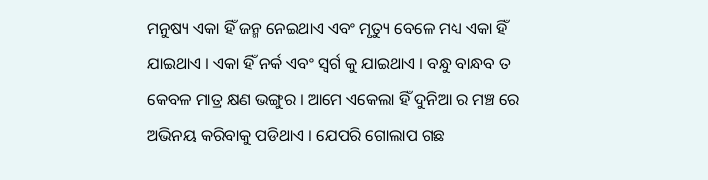ମନୁଷ୍ୟ ଏକା ହିଁ ଜନ୍ମ ନେଇଥାଏ ଏବଂ ମୃତ୍ୟୁ ବେଳେ ମଧ୍ୟ ଏକା ହିଁ ଯାଇଥାଏ । ଏକା ହିଁ ନର୍କ ଏବଂ ସ୍ୱର୍ଗ କୁ ଯାଇଥାଏ । ବନ୍ଧୁ ବାନ୍ଧବ ତ କେବଳ ମାତ୍ର କ୍ଷଣ ଭଙ୍ଗୁର । ଆମେ ଏକେଲା ହିଁ ଦୁନିଆ ର ମଞ୍ଚ ରେ ଅଭିନୟ କରିବାକୁ ପଡିଥାଏ । ଯେପରି ଗୋଲାପ ଗଛ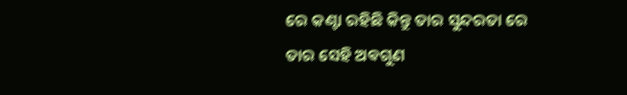ରେ କଣ୍ଟା ରହିଛି କିନ୍ତୁ ତାର ସୁନ୍ଦରତା ରେ ତାର ସେହି ଅଵଗୁଣ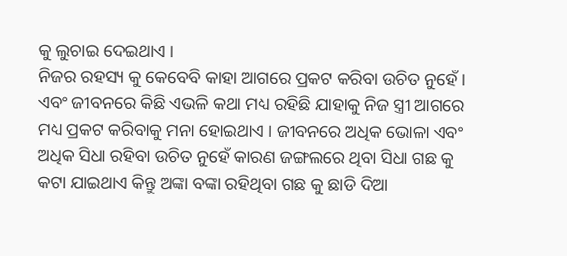କୁ ଲୁଚାଇ ଦେଇଥାଏ ।
ନିଜର ରହସ୍ୟ କୁ କେବେବି କାହା ଆଗରେ ପ୍ରକଟ କରିବା ଉଚିତ ନୁହେଁ । ଏବଂ ଜୀବନରେ କିଛି ଏଭଳି କଥା ମଧ୍ୟ ରହିଛି ଯାହାକୁ ନିଜ ସ୍ତ୍ରୀ ଆଗରେ ମଧ୍ୟ ପ୍ରକଟ କରିବାକୁ ମନା ହୋଇଥାଏ । ଜୀବନରେ ଅଧିକ ଭୋଳା ଏବଂ ଅଧିକ ସିଧା ରହିବା ଉଚିତ ନୁହେଁ କାରଣ ଜଙ୍ଗଲରେ ଥିବା ସିଧା ଗଛ କୁ କଟା ଯାଇଥାଏ କିନ୍ତୁ ଅଙ୍କା ବଙ୍କା ରହିଥିବା ଗଛ କୁ ଛାଡି ଦିଆ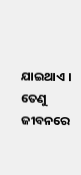ଯାଇଥାଏ । ତେଣୁ ଜୀବନରେ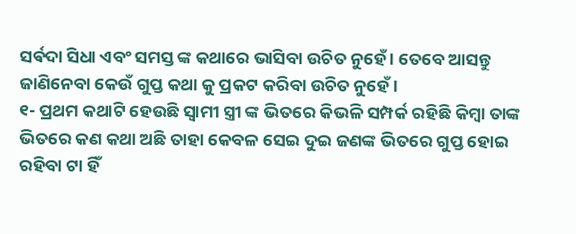ସର୍ଵଦା ସିଧା ଏବଂ ସମସ୍ତ ଙ୍କ କଥାରେ ଭାସିବା ଉଚିତ ନୁହେଁ । ତେବେ ଆସନ୍ତୁ ଜାଣିନେବା କେଉଁ ଗୁପ୍ତ କଥା କୁ ପ୍ରକଟ କରିବା ଉଚିତ ନୁହେଁ ।
୧- ପ୍ରଥମ କଥାଟି ହେଉଛି ସ୍ୱାମୀ ସ୍ତ୍ରୀ ଙ୍କ ଭିତରେ କିଭଳି ସମ୍ପର୍କ ରହିଛି କିମ୍ବା ତାଙ୍କ ଭିତରେ କଣ କଥା ଅଛି ତାହା କେବଳ ସେଇ ଦୁଇ ଜଣଙ୍କ ଭିତରେ ଗୁପ୍ତ ହୋଇ ରହିବା ଟା ହିଁ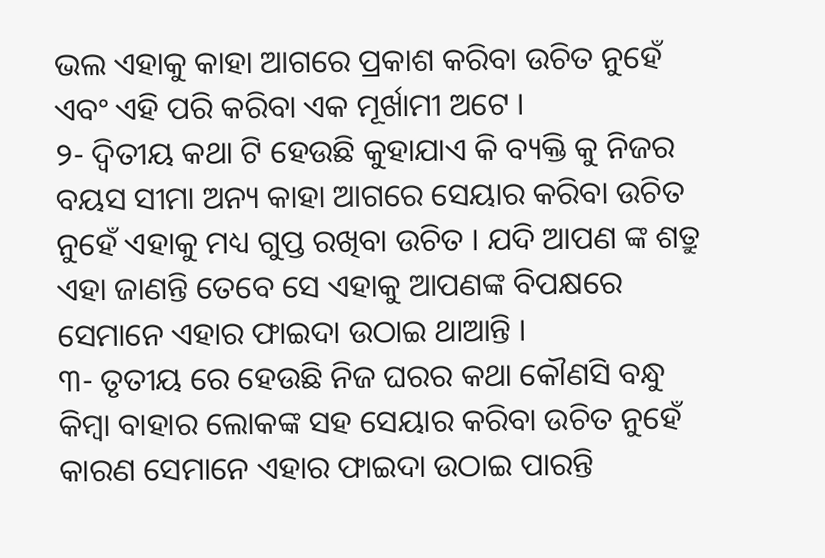ଭଲ ଏହାକୁ କାହା ଆଗରେ ପ୍ରକାଶ କରିବା ଉଚିତ ନୁହେଁ ଏବଂ ଏହି ପରି କରିବା ଏକ ମୂର୍ଖାମୀ ଅଟେ ।
୨- ଦ୍ୱିତୀୟ କଥା ଟି ହେଉଛି କୁହାଯାଏ କି ବ୍ୟକ୍ତି କୁ ନିଜର ବୟସ ସୀମା ଅନ୍ୟ କାହା ଆଗରେ ସେୟାର କରିବା ଉଚିତ ନୁହେଁ ଏହାକୁ ମଧ୍ୟ ଗୁପ୍ତ ରଖିବା ଉଚିତ । ଯଦି ଆପଣ ଙ୍କ ଶତ୍ରୁ ଏହା ଜାଣନ୍ତି ତେବେ ସେ ଏହାକୁ ଆପଣଙ୍କ ବିପକ୍ଷରେ ସେମାନେ ଏହାର ଫାଇଦା ଉଠାଇ ଥାଆନ୍ତି ।
୩- ତୃତୀୟ ରେ ହେଉଛି ନିଜ ଘରର କଥା କୌଣସି ବନ୍ଧୁ କିମ୍ବା ବାହାର ଲୋକଙ୍କ ସହ ସେୟାର କରିବା ଉଚିତ ନୁହେଁ କାରଣ ସେମାନେ ଏହାର ଫାଇଦା ଉଠାଇ ପାରନ୍ତି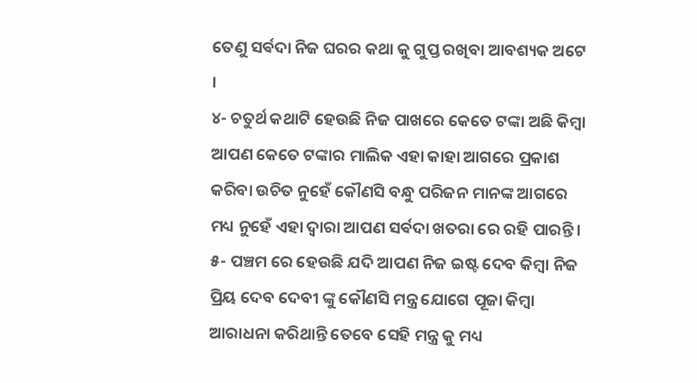ତେଣୁ ସର୍ଵଦା ନିଜ ଘରର କଥା କୁ ଗୁପ୍ତ ରଖିବା ଆବଶ୍ୟକ ଅଟେ ।
୪- ଚତୁର୍ଥ କଥାଟି ହେଉଛି ନିଜ ପାଖରେ କେତେ ଟଙ୍କା ଅଛି କିମ୍ବା ଆପଣ କେତେ ଟଙ୍କାର ମାଲିକ ଏହା କାହା ଆଗରେ ପ୍ରକାଶ କରିବା ଉଚିତ ନୁହେଁ କୌଣସି ବନ୍ଧୁ ପରିଜନ ମାନଙ୍କ ଆଗରେ ମଧ୍ୟ ନୁହେଁ ଏହା ଦ୍ୱାରା ଆପଣ ସର୍ଵଦା ଖତରା ରେ ରହି ପାରନ୍ତି ।
୫- ପଞ୍ଚମ ରେ ହେଉଛି ଯଦି ଆପଣ ନିଜ ଇଷ୍ଟ ଦେବ କିମ୍ବା ନିଜ ପ୍ରିୟ ଦେବ ଦେବୀ ଙ୍କୁ କୌଣସି ମନ୍ତ୍ର ଯୋଗେ ପୂଜା କିମ୍ବା ଆରାଧନା କରିଥାନ୍ତି ତେବେ ସେହି ମନ୍ତ୍ର କୁ ମଧ୍ୟ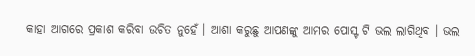କାହା ଆଗରେ ପ୍ରକାଶ କରିବା ଉଚିତ ନୁହେଁ । ଆଶା କରୁଛୁ ଆପଣଙ୍କୁ ଆମର ପୋସ୍ଟ ଟି ଭଲ ଲାଗିଥିବ । ଭଲ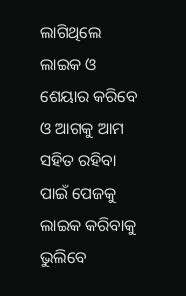ଲାଗିଥିଲେ ଲାଇକ ଓ ଶେୟାର କରିବେ ଓ ଆଗକୁ ଆମ ସହିତ ରହିବା ପାଇଁ ପେଜକୁ ଲାଇକ କରିବାକୁ ଭୁଲିବେ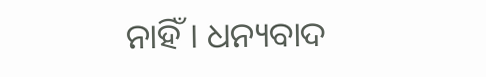ନାହିଁ । ଧନ୍ୟବାଦ